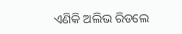ଏଣିକି ଅଲିଭ ରିଡଲେ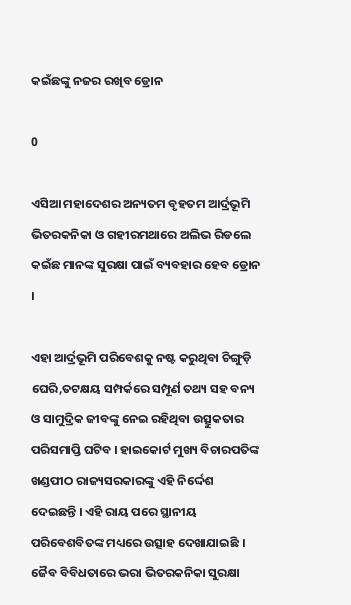କଇଁଛଙ୍କୁ ନଜର ରଖିବ ଡ୍ରୋନ

0

ଏସିଆ ମହାଦେଶର ଅନ୍ୟତମ ବୃହତମ ଆର୍ଦ୍ରଭୂମି ଭିତରକନିକା ଓ ଗହୀରମଥାରେ ଅଲିଭ ରିଡଲେ କଇଁଛ ମାନଙ୍କ ସୁରକ୍ଷା ପାଇଁ ବ୍ୟବହାର ହେବ ଡ୍ରୋନ ।

ଏହା ଆର୍ଦ୍ରଭୂମି ପରିବେଶକୁ ନଷ୍ଟ କରୁଥିବା ଚିଙ୍ଗୁଡ଼ି ଘେରି,ତଟକ୍ଷୟ ସମ୍ପର୍କରେ ସମ୍ପୂର୍ଣ ତଥ୍ୟ ସହ ବନ୍ୟ ଓ ସାମୁଦ୍ରିକ ଜୀବଙ୍କୁ ନେଇ ରହିଥିବା ଉତ୍ସୁକତାର ପରିସମାପ୍ତି ଘଟିବ । ହାଇକୋର୍ଟ ମୁଖ୍ୟ ବିଚାରପତିଙ୍କ ଖଣ୍ଡପୀଠ ରାଜ୍ୟସରକାରଙ୍କୁ ଏହି ନିର୍ଦ୍ଦେଶ ଦେଇଛନ୍ତି । ଏହି ରାୟ ପରେ ସ୍ଥାନୀୟ ପରିବେଶବିତଙ୍କ ମଧ୍ୟରେ ଉତ୍ସାହ ଦେଖାଯାଇଛି । ଜୈବ ବିବିଧତାରେ ଭରା ଭିତରକନିକା ସୁରକ୍ଷା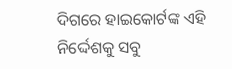ଦିଗରେ ହାଇକୋର୍ଟଙ୍କ ଏହି ନିର୍ଦ୍ଦେଶକୁ ସବୁ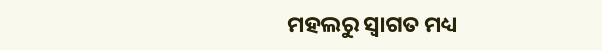ମହଲରୁ ସ୍ବାଗତ ମଧ୍ୟ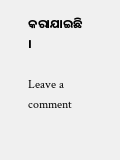କରାଯାଇଛି ।

Leave a comment